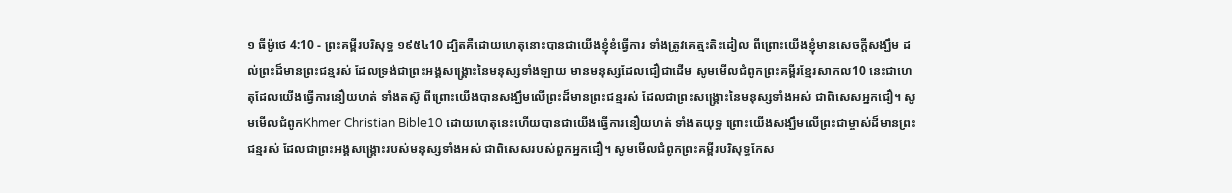១ ធីម៉ូថេ 4:10 - ព្រះគម្ពីរបរិសុទ្ធ ១៩៥៤10 ដ្បិតគឺដោយហេតុនោះបានជាយើងខ្ញុំខំធ្វើការ ទាំងត្រូវគេត្មះតិះដៀល ពីព្រោះយើងខ្ញុំមានសេចក្ដីសង្ឃឹម ដល់ព្រះដ៏មានព្រះជន្មរស់ ដែលទ្រង់ជាព្រះអង្គសង្រ្គោះនៃមនុស្សទាំងឡាយ មានមនុស្សដែលជឿជាដើម សូមមើលជំពូកព្រះគម្ពីរខ្មែរសាកល10 នេះជាហេតុដែលយើងធ្វើការនឿយហត់ ទាំងតស៊ូ ពីព្រោះយើងបានសង្ឃឹមលើព្រះដ៏មានព្រះជន្មរស់ ដែលជាព្រះសង្គ្រោះនៃមនុស្សទាំងអស់ ជាពិសេសអ្នកជឿ។ សូមមើលជំពូកKhmer Christian Bible10 ដោយហេតុនេះហើយបានជាយើងធ្វើការនឿយហត់ ទាំងតយុទ្ធ ព្រោះយើងសង្ឃឹមលើព្រះជាម្ចាស់ដ៏មានព្រះជន្មរស់ ដែលជាព្រះអង្គសង្គ្រោះរបស់មនុស្សទាំងអស់ ជាពិសេសរបស់ពួកអ្នកជឿ។ សូមមើលជំពូកព្រះគម្ពីរបរិសុទ្ធកែស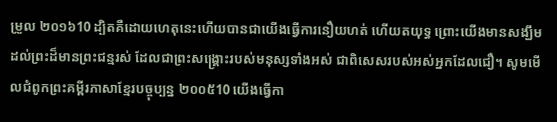ម្រួល ២០១៦10 ដ្បិតគឺដោយហេតុនេះហើយបានជាយើងធ្វើការនឿយហត់ ហើយតយុទ្ធ ព្រោះយើងមានសង្ឃឹមដល់ព្រះដ៏មានព្រះជន្មរស់ ដែលជាព្រះសង្គ្រោះរបស់មនុស្សទាំងអស់ ជាពិសេសរបស់អស់អ្នកដែលជឿ។ សូមមើលជំពូកព្រះគម្ពីរភាសាខ្មែរបច្ចុប្បន្ន ២០០៥10 យើងធ្វើកា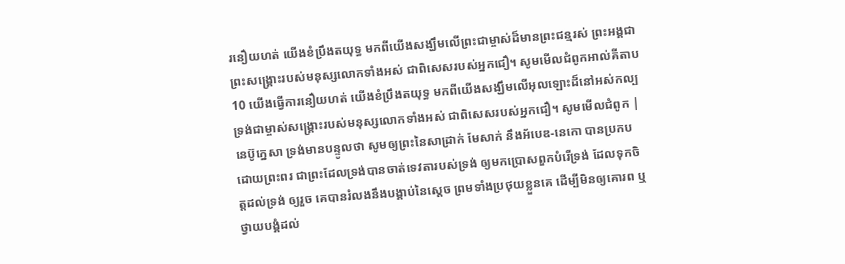រនឿយហត់ យើងខំប្រឹងតយុទ្ធ មកពីយើងសង្ឃឹមលើព្រះជាម្ចាស់ដ៏មានព្រះជន្មរស់ ព្រះអង្គជាព្រះសង្គ្រោះរបស់មនុស្សលោកទាំងអស់ ជាពិសេសរបស់អ្នកជឿ។ សូមមើលជំពូកអាល់គីតាប10 យើងធ្វើការនឿយហត់ យើងខំប្រឹងតយុទ្ធ មកពីយើងសង្ឃឹមលើអុលឡោះដ៏នៅអស់កល្ប ទ្រង់ជាម្ចាស់សង្គ្រោះរបស់មនុស្សលោកទាំងអស់ ជាពិសេសរបស់អ្នកជឿ។ សូមមើលជំពូក |
នេប៊ូក្នេសា ទ្រង់មានបន្ទូលថា សូមឲ្យព្រះនៃសាដ្រាក់ មែសាក់ នឹងអ័បេឌ-នេកោ បានប្រកបដោយព្រះពរ ជាព្រះដែលទ្រង់បានចាត់ទេវតារបស់ទ្រង់ ឲ្យមកប្រោសពួកបំរើទ្រង់ ដែលទុកចិត្តដល់ទ្រង់ ឲ្យរួច គេបានរំលងនឹងបង្គាប់នៃស្តេច ព្រមទាំងប្រថុយខ្លួនគេ ដើម្បីមិនឲ្យគោរព ឬថ្វាយបង្គំដល់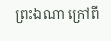ព្រះឯណា ក្រៅពី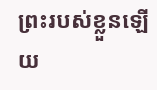ព្រះរបស់ខ្លួនឡើយ